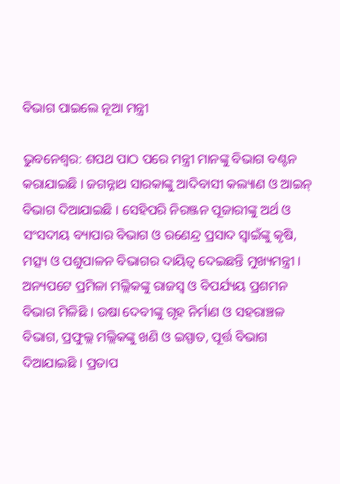ବିଭାଗ ପାଇଲେ ନୂଆ ମନ୍ତ୍ରୀ

ଭୁବନେଶ୍ୱର: ଶପଥ ପାଠ ପରେ ମନ୍ତ୍ରୀ ମାନଙ୍କୁ ବିଭାଗ ବଣ୍ଟନ କରାଯାଇଛି । ଜଗନ୍ନାଥ ସାରକାଙ୍କୁ ଆଦିବାସୀ କଲ୍ୟାଣ ଓ ଆଇନ୍‌ ବିଭାଗ ଦିଆଯାଇଛି । ସେହିପରି ନିରଞ୍ଜନ ପୂଜାରୀଙ୍କୁ ଅର୍ଥ ଓ ସଂସଦୀୟ ବ୍ୟାପାର ବିଭାଗ ଓ ରଣେନ୍ଦ୍ର ପ୍ରସାଦ ସ୍ୱାଇଁଙ୍କୁ କୃଷି, ମତ୍ସ୍ୟ ଓ ପଶୁପାଳନ ବିଭାଗର ଦାୟିତ୍ୱ ଦେଇଛନ୍ତି ମୁଖ୍ୟମନ୍ତ୍ରୀ । ଅନ୍ୟପଟେ ପ୍ରମିଳା ମଲ୍ଲିକଙ୍କୁ ରାଜସ୍ୱ ଓ ବିପର୍ଯ୍ୟୟ ପ୍ରଶମନ ବିଭାଗ ମିଳିଛି । ଉଷା ଦେବୀଙ୍କୁ ଗୃହ ନିର୍ମାଣ ଓ ସହରାଞ୍ଚଳ ବିଭାଗ, ପ୍ରଫୁଲ୍ଲ ମଲ୍ଲିକଙ୍କୁ ଖଣି ଓ ଇସ୍ପାତ, ପୂର୍ତ୍ତ ବିଭାଗ ଦିଆଯାଇଛି । ପ୍ରତାପ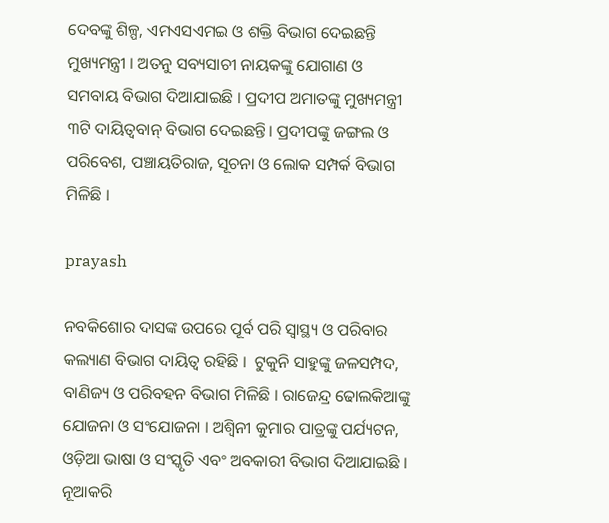ଦେବଙ୍କୁ ଶିଳ୍ପ, ଏମଏସଏମଇ ଓ ଶକ୍ତି ବିଭାଗ ଦେଇଛନ୍ତି ମୁଖ୍ୟମନ୍ତ୍ରୀ । ଅତନୁ ସବ୍ୟସାଚୀ ନାୟକଙ୍କୁ ଯୋଗାଣ ଓ ସମବାୟ ବିଭାଗ ଦିଆଯାଇଛି । ପ୍ରଦୀପ ଅମାତଙ୍କୁ ମୁଖ୍ୟମନ୍ତ୍ରୀ ୩ଟି ଦାୟିତ୍ୱବାନ୍‌ ବିଭାଗ ଦେଇଛନ୍ତି। ପ୍ରଦୀପଙ୍କୁ ଜଙ୍ଗଲ ଓ ପରିବେଶ, ପଞ୍ଚାୟତିରାଜ, ସୂଚନା ଓ ଲୋକ ସମ୍ପର୍କ ବିଭାଗ ମିଳିଛି ।

prayash

ନବକିଶୋର ଦାସଙ୍କ ଉପରେ ପୂର୍ବ ପରି ସ୍ୱାସ୍ଥ୍ୟ ଓ ପରିବାର କଲ୍ୟାଣ ବିଭାଗ ଦାୟିତ୍ୱ ରହିଛି ।  ଟୁକୁନି ସାହୁଙ୍କୁ ଜଳସମ୍ପଦ, ବାଣିଜ୍ୟ ଓ ପରିବହନ ବିଭାଗ ମିଳିଛି । ରାଜେନ୍ଦ୍ର ଢୋଲକିଆଙ୍କୁ ଯୋଜନା ଓ ସଂଯୋଜନା । ଅଶ୍ୱିନୀ କୁମାର ପାତ୍ରଙ୍କୁ ପର୍ଯ୍ୟଟନ, ଓଡ଼ିଆ ଭାଷା ଓ ସଂସ୍କୃତି ଏବଂ ଅବକାରୀ ବିଭାଗ ଦିଆଯାଇଛି । ନୂଆକରି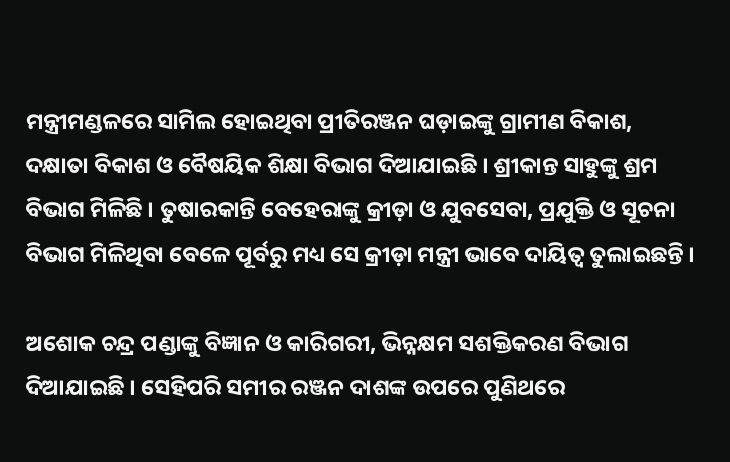ମନ୍ତ୍ରୀମଣ୍ଡଳରେ ସାମିଲ ହୋଇଥିବା ପ୍ରୀତିରଞ୍ଜନ ଘଡ଼ାଇଙ୍କୁ ଗ୍ରାମୀଣ ବିକାଶ, ଦକ୍ଷାତା ବିକାଶ ଓ ବୈଷୟିକ ଶିକ୍ଷା ବିଭାଗ ଦିଆଯାଇଛି । ଶ୍ରୀକାନ୍ତ ସାହୁଙ୍କୁ ଶ୍ରମ ବିଭାଗ ମିଳିଛି । ତୁଷାରକାନ୍ତି ବେହେରାଙ୍କୁ କ୍ରୀଡ଼ା ଓ ଯୁବସେବା, ପ୍ରଯୁକ୍ତି ଓ ସୂଚନା ବିଭାଗ ମିଳିଥିବା ବେଳେ ପୂର୍ବରୁ ମଧ୍ୟ ସେ କ୍ରୀଡ଼ା ମନ୍ତ୍ରୀ ଭାବେ ଦାୟିତ୍ୱ ତୁଲାଇଛନ୍ତି ।

ଅଶୋକ ଚନ୍ଦ୍ର ପଣ୍ଡାଙ୍କୁ ବିଜ୍ଞାନ ଓ କାରିଗରୀ, ଭିନ୍ନକ୍ଷମ ସଶକ୍ତିକରଣ ବିଭାଗ ଦିଆଯାଇଛି । ସେହିପରି ସମୀର ରଞ୍ଜନ ଦାଶଙ୍କ ଉପରେ ପୁଣିଥରେ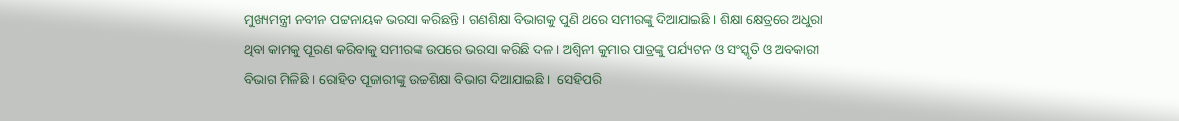ମୁଖ୍ୟମନ୍ତ୍ରୀ ନବୀନ ପଟ୍ଟନାୟକ ଭରସା କରିଛନ୍ତି । ଗଣଶିକ୍ଷା ବିଭାଗକୁ ପୁଣି ଥରେ ସମୀରଙ୍କୁ ଦିଆଯାଇଛି । ଶିକ୍ଷା କ୍ଷେତ୍ରରେ ଅଧୁରା ଥିବା କାମକୁ ପୂରଣ କରିବାକୁ ସମୀରଙ୍କ ଉପରେ ଭରସା କରିଛି ଦଳ । ଅଶ୍ୱିନୀ କୁମାର ପାତ୍ରଙ୍କୁ ପର୍ଯ୍ୟଟନ ଓ ସଂସ୍କୃତି ଓ ଅବକାରୀ ବିଭାଗ ମିଳିଛି । ରୋହିତ ପୂଜାରୀଙ୍କୁ ଉଚ୍ଚଶିକ୍ଷା ବିଭାଗ ଦିଆଯାଇଛି ।  ସେହିପରି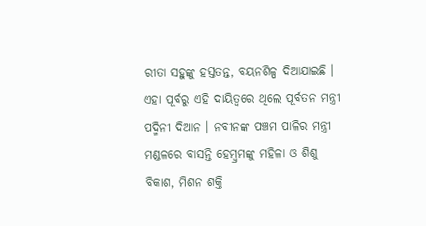ରୀତା ସହୁଙ୍କୁ ହସ୍ତତନ୍ତ, ବୟନଶିଳ୍ପ ଦିଆଯାଇଛି । ଏହା ପୂର୍ବରୁ ଏହି ଦାୟିତ୍ୱରେ ଥିଲେ ପୂର୍ବତନ ମନ୍ତ୍ରୀ ପଦ୍ମିନୀ ଦିଆନ । ନବୀନଙ୍କ ପଞ୍ଚମ ପାଳିର ମନ୍ତ୍ରୀ ମଣ୍ଡଳରେ ବାସନ୍ତି ହେମ୍ୱ୍ରମଙ୍କୁ ମହିଳା ଓ ଶିଶୁ ବିକାଶ, ମିଶନ ଶକ୍ତି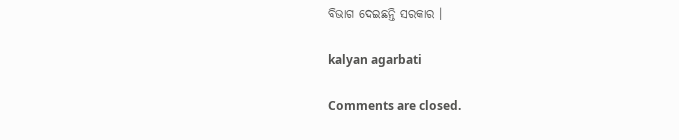ବିଭାଗ ଦେଇଛନ୍ତି ସରକାର ।

kalyan agarbati

Comments are closed.